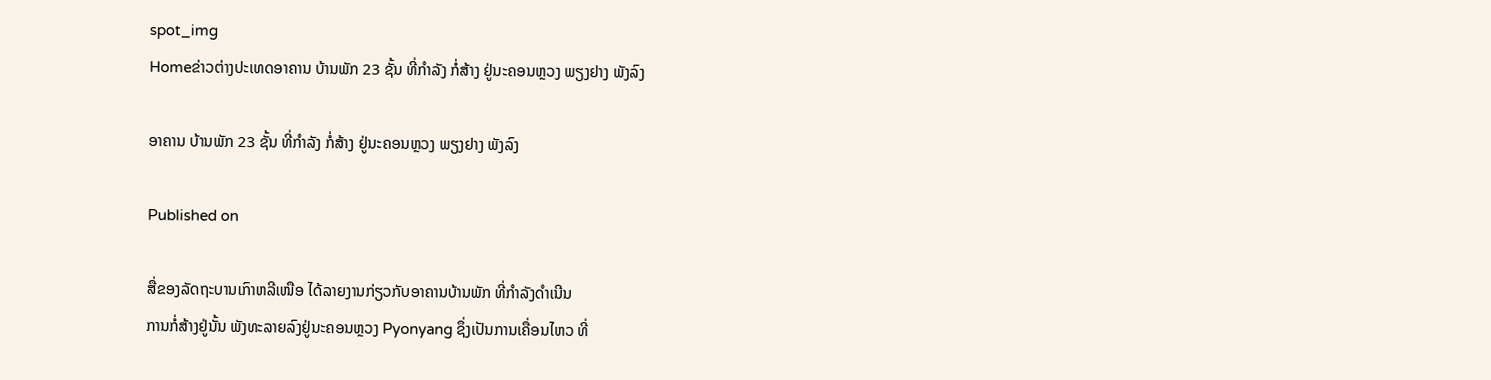spot_img
Homeຂ່າວຕ່າງປະເທດອາຄານ ບ້ານພັກ 23 ຊັ້ນ ທີ່ກຳລັງ ກໍ່ສ້າງ ຢູ່ນະຄອນຫຼວງ ພຽງຢາງ ພັງລົງ

ອາຄານ ບ້ານພັກ 23 ຊັ້ນ ທີ່ກຳລັງ ກໍ່ສ້າງ ຢູ່ນະຄອນຫຼວງ ພຽງຢາງ ພັງລົງ

Published on

ສື່ຂອງລັດຖະບານເກົາຫລີເໜືອ ໄດ້ລາຍງານກ່ຽວກັບອາຄານບ້ານພັກ ທີ່ກຳລັງດຳເນີນ
ການກໍ່ສ້າງຢູ່ນັ້ນ ພັງທະລາຍລົງຢູ່ນະຄອນຫຼວງ Pyonyang ຊຶ່ງເປັນການເຄື່ອນໄຫວ ທີ່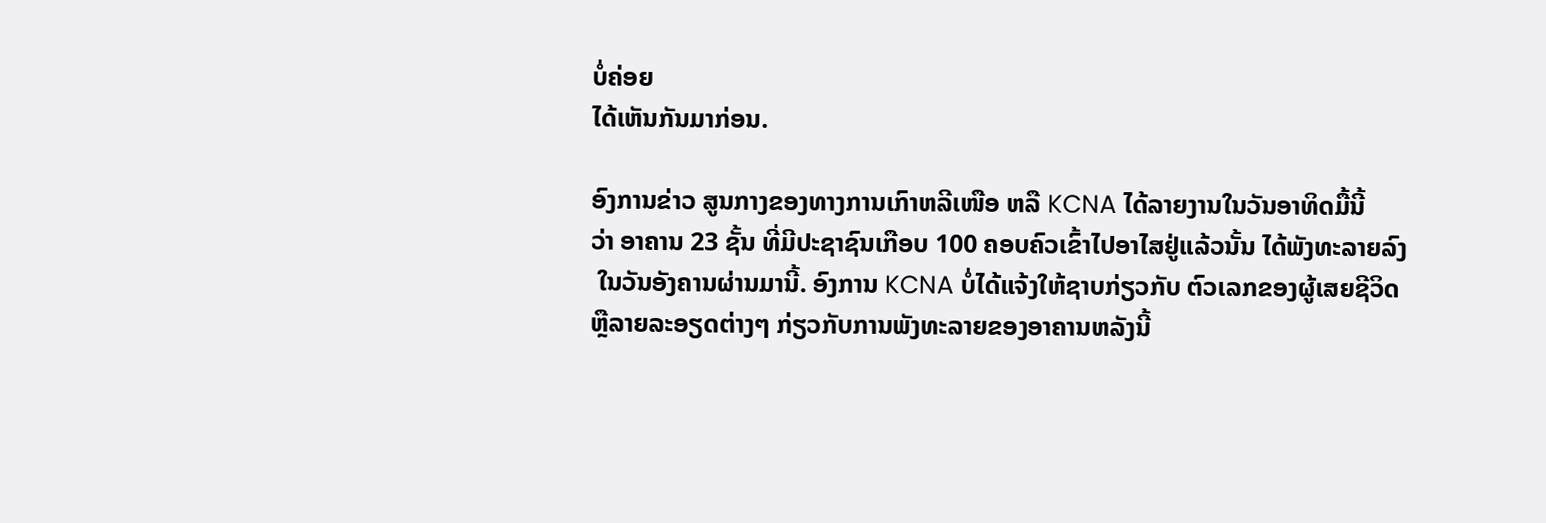ບໍ່ຄ່ອຍ
ໄດ້ເຫັນກັນມາກ່ອນ.

ອົງການຂ່າວ ສູນກາງຂອງທາງການເກົາຫລີເໜືອ ຫລື KCNA ໄດ້ລາຍງານໃນວັນອາທິດມື້ນີ້
ວ່າ ອາຄານ 23 ຊັ້ນ ທີ່ມີປະຊາຊົນເກືອບ 100 ຄອບຄົວເຂົ້າໄປອາໄສຢູ່ແລ້ວນັ້ນ ໄດ້ພັງທະລາຍລົງ
 ໃນວັນອັງຄານຜ່ານມານີ້. ອົງການ KCNA ບໍ່ໄດ້ແຈ້ງໃຫ້ຊາບກ່ຽວກັບ ຕົວເລກຂອງຜູ້ເສຍຊີວິດ
ຫຼືລາຍລະອຽດຕ່າງໆ ກ່ຽວກັບການພັງທະລາຍຂອງອາຄານຫລັງນີ້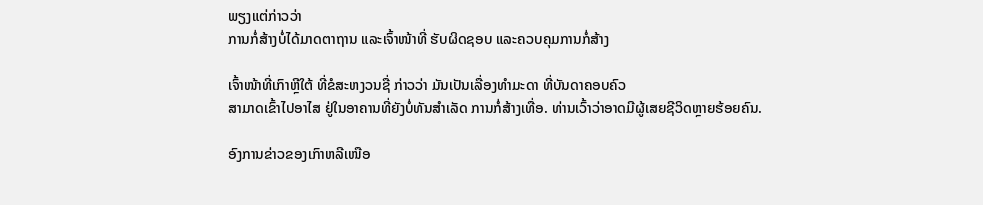ພຽງແຕ່ກ່າວວ່າ
ການກໍ່ສ້າງບໍ່ໄດ້ມາດຕາຖານ ແລະເຈົ້າໜ້າທີ່ ຮັບຜິດຊອບ ແລະຄວບຄຸມການກໍ່ສ້າງ

ເຈົ້າໜ້າທີ່ເກົາຫຼີໃຕ້ ທີ່ຂໍສະຫງວນຊື່ ກ່າວວ່າ ມັນເປັນເລື່ອງທຳມະດາ ທີ່ບັນດາຄອບຄົວ
ສາມາດເຂົ້າໄປອາໄສ ຢູ່ໃນອາຄານທີ່ຍັງບໍ່ທັນສຳເລັດ ການກໍ່ສ້າງເທື່ອ. ທ່ານເວົ້າວ່າອາດມີຜູ້ເສຍຊີວິດຫຼາຍຮ້ອຍຄົນ.

ອົງການຂ່າວຂອງເກົາຫລີເໜືອ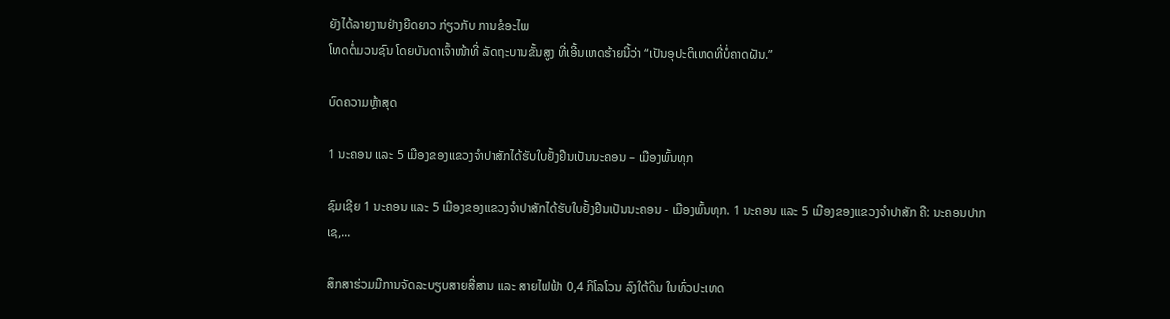ຍັງໄດ້ລາຍງານຢ່າງຍືດຍາວ ກ່ຽວກັບ ການຂໍອະໄພ
ໂທດຕໍ່ມວນຊົນ ໂດຍບັນດາເຈົ້າໜ້າທີ່ ລັດຖະບານຂັ້ນສູງ ທີ່ເອີ້ນເຫດຮ້າຍນີ້ວ່າ “ເປັນອຸປະຕິເຫດທີ່ບໍ່ຄາດຝັນ.”

ບົດຄວາມຫຼ້າສຸດ

1 ນະຄອນ ແລະ 5 ເມືອງຂອງແຂວງຈໍາປາສັກໄດ້ຮັບໃບຢັ້ງຢືນເປັນນະຄອນ – ເມືອງພົ້ນທຸກ

ຊົມເຊີຍ 1 ນະຄອນ ແລະ 5 ເມືອງຂອງແຂວງຈຳປາສັກໄດ້ຮັບໃບຢັ້ງຢືນເປັນນະຄອນ - ເມືອງພົ້ນທຸກ. 1 ນະຄອນ ແລະ 5 ເມືອງຂອງແຂວງຈໍາປາສັກ ຄື: ນະຄອນປາກເຊ,...

ສຶກສາຮ່ວມມືການຈັດລະບຽບສາຍສື່ສານ ແລະ ສາຍໄຟຟ້າ 0,4 ກິໂລໂວນ ລົງໃຕ້ດິນ ໃນທົ່ວປະເທດ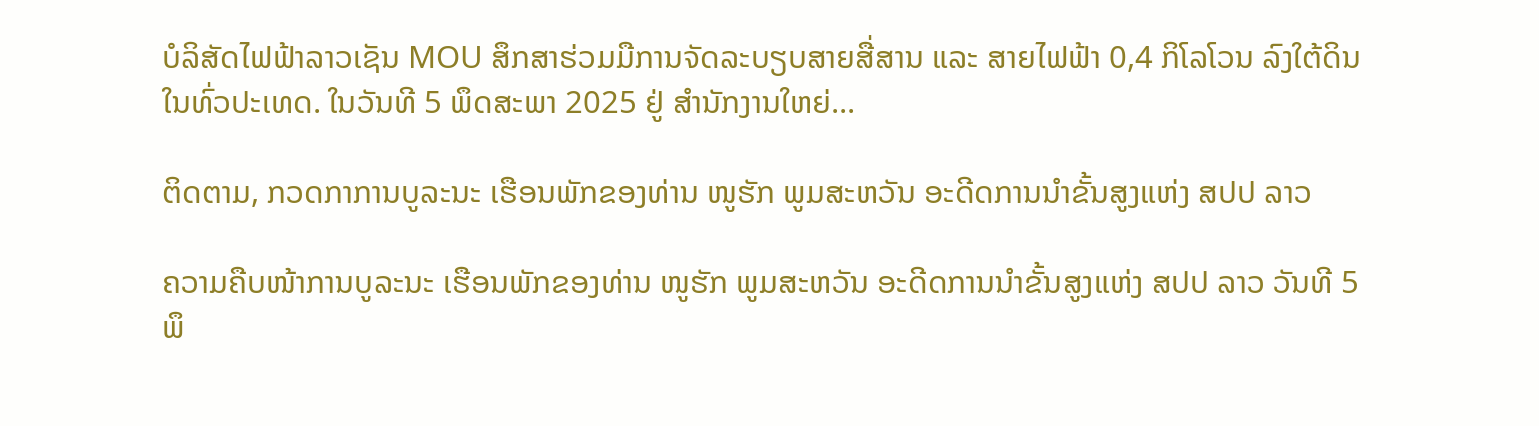ບໍລິສັດໄຟຟ້າລາວເຊັນ MOU ສຶກສາຮ່ວມມືການຈັດລະບຽບສາຍສື່ສານ ແລະ ສາຍໄຟຟ້າ 0,4 ກິໂລໂວນ ລົງໃຕ້ດິນ ໃນທົ່ວປະເທດ. ໃນວັນທີ 5 ພຶດສະພາ 2025 ຢູ່ ສໍານັກງານໃຫຍ່...

ຕິດຕາມ, ກວດກາການບູລະນະ ເຮືອນພັກຂອງທ່ານ ໜູຮັກ ພູມສະຫວັນ ອະດີດການນໍາຂັ້ນສູງແຫ່ງ ສປປ ລາວ

ຄວາມຄືບໜ້າການບູລະນະ ເຮືອນພັກຂອງທ່ານ ໜູຮັກ ພູມສະຫວັນ ອະດີດການນໍາຂັ້ນສູງແຫ່ງ ສປປ ລາວ ວັນທີ 5 ພຶ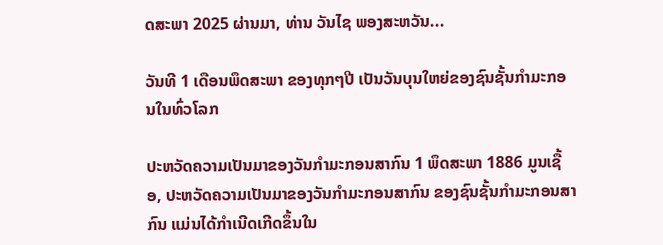ດສະພາ 2025 ຜ່ານມາ, ທ່ານ ວັນໄຊ ພອງສະຫວັນ...

ວັນທີ 1 ເດືອນພຶດສະພາ ຂອງທຸກໆປີ ເປັນວັນບຸນໃຫຍ່ຂອງຊົນຊັ້ນກຳມະກອນໃນທົ່ວໂລກ

ປະຫວັດຄວາມເປັນມາຂອງວັນກຳມະກອນສາກົນ 1 ພຶດສະພາ 1886 ມູນເຊື້ອ, ປະຫວັດຄວາມເປັນມາຂອງວັນກໍາມະກອນສາກົນ ຂອງຊົນຊັ້ນກຳມະກອນສາກົນ ແມ່ນໄດ້ກໍາເນີດເກີດຂຶ້ນໃນ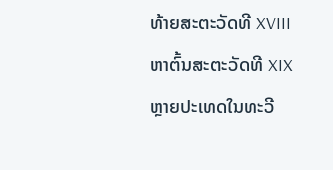ທ້າຍສະຕະວັດທີ XVIII ຫາຕົ້ນສະຕະວັດທີ XIX ຫຼາຍປະເທດໃນທະວີ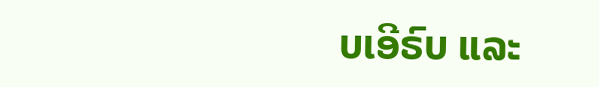ບເອີຣົບ ແລະ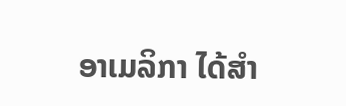ອາເມລິກາ ໄດ້ສຳ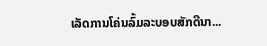ເລັດການໂຄ່ນລົ້ມລະບອບສັກດີນາ...